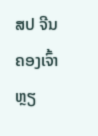ສປ ຈີນ ຄອງເຈົ້າຫຼຽ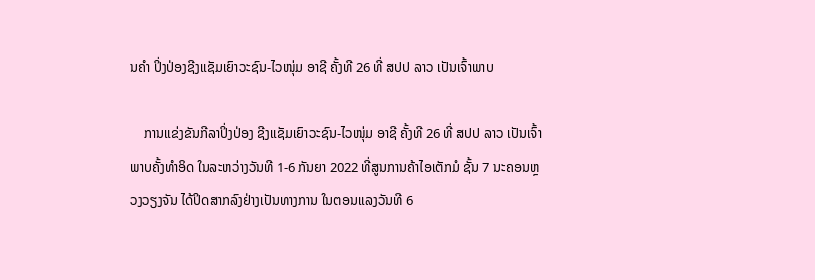ນຄຳ ປິ່ງປ່ອງຊີງແຊັມເຍົາວະຊົນ-ໄວໜຸ່ມ ອາຊີ ຄັ້ງທີ 26 ທີ່ ສປປ ລາວ ເປັນເຈົ້າພາບ

    ການແຂ່ງຂັນກີລາປິ່ງປ່ອງ ຊີງແຊັມເຍົາວະຊົນ-ໄວໜຸ່ມ ອາຊີ ຄັ້ງທີ 26 ທີ່ ສປປ ລາວ ເປັນເຈົ້າພາບຄັ້ງທຳອິດ ໃນລະຫວ່າງວັນທີ 1-6 ກັນຍາ 2022 ທີ່ສູນການຄ້າໄອເຕັກມໍ ຊັ້ນ 7 ນະຄອນຫຼວງວຽງຈັນ ໄດ້ປິດສາກລົງຢ່າງເປັນທາງການ ໃນຕອນແລງວັນທີ 6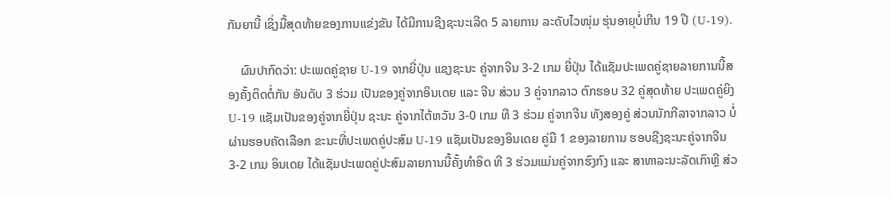ກັນຍານີ້ ເຊິ່ງມື້ສຸດທ້າຍຂອງການແຂ່ງຂັນ ໄດ້ມີການຊີງຊະນະເລີດ 5 ລາຍການ ລະດັບໄວໜຸ່ມ ຮຸ່ນອາຍຸບໍ່ເກີນ 19 ປີ (U-19).

    ຜົນປາກົດວ່າ: ປະເພດຄູ່ຊາຍ U-19 ຈາກຍີ່ປຸ່ນ ແຊງຊະນະ ຄູ່ຈາກຈີນ 3-2 ເກມ ຍີ່ປຸ່ນ ໄດ້ແຊັມປະເພດຄູ່ຊາຍລາຍການນີ້ສອງຄັ້ງຕິດຕໍ່ກັນ ອັນດັບ 3 ຮ່ວມ ເປັນຂອງຄູ່ຈາກອິນເດຍ ແລະ ຈີນ ສ່ວນ 3 ຄູ່ຈາກລາວ ຕົກຮອບ 32 ຄູ່ສຸດທ້າຍ ປະເພດຄູ່ຍິງ U-19 ແຊັມເປັນຂອງຄູ່ຈາກຍີ່ປຸ່ນ ຊະນະ ຄູ່ຈາກໄຕ້ຫວັນ 3-0 ເກມ ທີ 3 ຮ່ວມ ຄູ່ຈາກຈີນ ທັງສອງຄູ່ ສ່ວນນັກກີລາຈາກລາວ ບໍ່ຜ່ານຮອບຄັດເລືອກ ຂະນະທີ່ປະເພດຄູ່ປະສົມ U-19 ແຊັມເປັນຂອງອິນເດຍ ຄູ່ມື 1 ຂອງລາຍການ ຮອບຊີງຊະນະຄູ່ຈາກຈີນ 3-2 ເກມ ອິນເດຍ ໄດ້ແຊັມປະເພດຄູ່ປະສົມລາຍການນີ້ຄັ້ງທຳອິດ ທີ 3 ຮ່ວມແມ່ນຄູ່ຈາກຮົງກົງ ແລະ ສາທາລະນະລັດເກົາຫຼີ ສ່ວ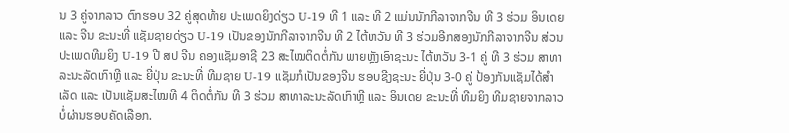ນ 3 ຄູ່ຈາກລາວ ຕົກຮອບ 32 ຄູ່ສຸດທ້າຍ ປະເພດຍິງດ່ຽວ U-19 ທີ 1 ແລະ ທີ 2 ແມ່ນນັກກີລາຈາກຈີນ ທີ 3 ຮ່ວມ ອິນເດຍ ແລະ ຈີນ ຂະນະທີ່ ແຊັມຊາຍດ່ຽວ U-19 ເປັນຂອງນັກກີລາຈາກຈີນ ທີ 2 ໄຕ້ຫວັນ ທີ 3 ຮ່ວມອີກສອງນັກກີລາຈາກຈີນ ສ່ວນປະເພດທີມຍິງ U-19 ປີ ສປ ຈີນ ຄອງແຊັມອາຊີ 23 ສະໄໝຕິດຕໍ່ກັນ ພາຍຫຼັງເອົາຊະນະ ໄຕ້ຫວັນ 3-1 ຄູ່ ທີ 3 ຮ່ວມ ສາທາລະນະລັດເກົາຫຼີ ແລະ ຍີ່ປຸ່ນ ຂະນະທີ່ ທີມຊາຍ U-19 ແຊັມກໍເປັນຂອງຈີນ ຮອບຊີງຊະນະ ຍີ່ປຸ່ນ 3-0 ຄູ່ ປ້ອງກັນແຊັມໄດ້ສຳເລັດ ແລະ ເປັນແຊັມສະໄໝທີ 4 ຕິດຕໍ່ກັນ ທີ 3 ຮ່ວມ ສາທາລະນະລັດເກົາຫຼີ ແລະ ອິນເດຍ ຂະນະທີ່ ທີມຍິງ ທີມຊາຍຈາກລາວ ບໍ່ຜ່ານຮອບຄັດເລືອກ.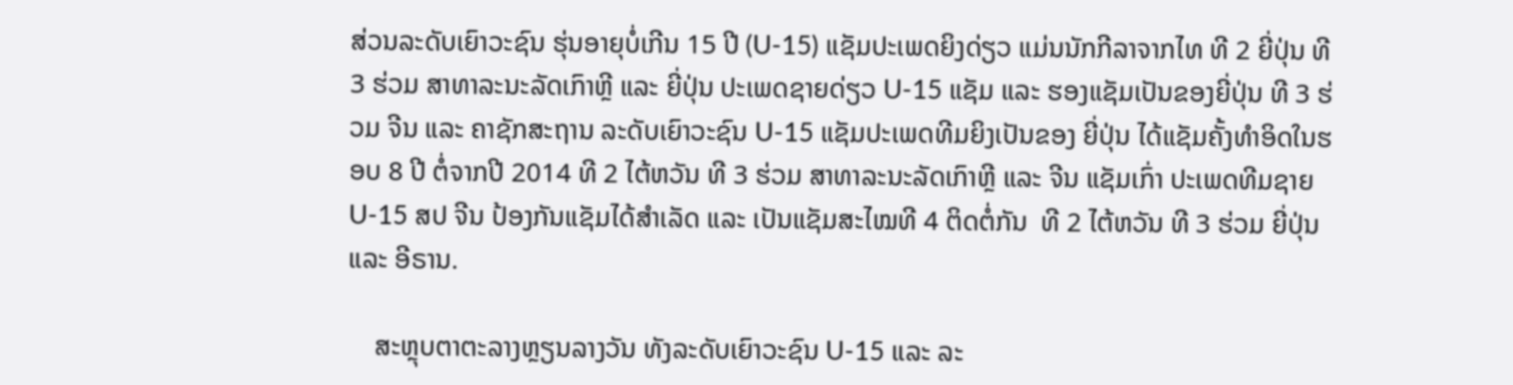ສ່ວນລະດັບເຍົາວະຊົນ ຮຸ່ນອາຍຸບໍ່ເກີນ 15 ປີ (U-15) ແຊັມປະເພດຍິງດ່ຽວ ແມ່ນນັກກີລາຈາກໄທ ທີ 2 ຍີ່ປຸ່ນ ທີ 3 ຮ່ວມ ສາທາລະນະລັດເກົາຫຼີ ແລະ ຍີ່ປຸ່ນ ປະເພດຊາຍດ່ຽວ U-15 ແຊັມ ແລະ ຮອງແຊັມເປັນຂອງຍີ່ປຸ່ນ ທີ 3 ຮ່ວມ ຈີນ ແລະ ຄາຊັກສະຖານ ລະດັບເຍົາວະຊົນ U-15 ແຊັມປະເພດທີມຍິງເປັນຂອງ ຍີ່ປຸ່ນ ໄດ້ແຊັມຄັ້ງທຳອິດໃນຮອບ 8 ປີ ຕໍ່ຈາກປີ 2014 ທີ 2 ໄຕ້ຫວັນ ທີ 3 ຮ່ວມ ສາທາລະນະລັດເກົາຫຼີ ແລະ ຈີນ ແຊັມເກົ່າ ປະເພດທີມຊາຍ U-15 ສປ ຈີນ ປ້ອງກັນແຊັມໄດ້ສຳເລັດ ແລະ ເປັນແຊັມສະໄໝທີ 4 ຕິດຕໍ່ກັນ  ທີ 2 ໄຕ້ຫວັນ ທີ 3 ຮ່ວມ ຍີ່ປຸ່ນ ແລະ ອີຣານ.

    ສະຫຼຸບຕາຕະລາງຫຼຽນລາງວັນ ທັງລະດັບເຍົາວະຊົນ U-15 ແລະ ລະ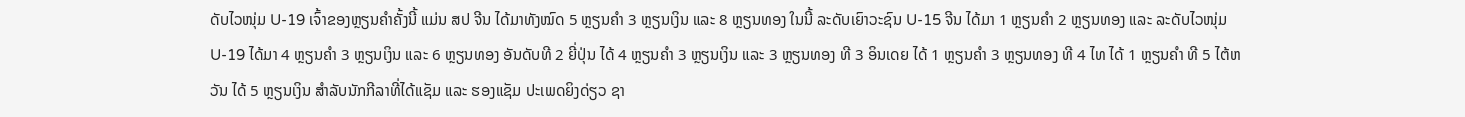ດັບໄວໜຸ່ມ U-19 ເຈົ້າຂອງຫຼຽນຄຳຄັ້ງນີ້ ແມ່ນ ສປ ຈີນ ໄດ້ມາທັງໝົດ 5 ຫຼຽນຄຳ 3 ຫຼຽນເງິນ ແລະ 8 ຫຼຽນທອງ ໃນນີ້ ລະດັບເຍົາວະຊົນ U-15 ຈີນ ໄດ້ມາ 1 ຫຼຽນຄຳ 2 ຫຼຽນທອງ ແລະ ລະດັບໄວໜຸ່ມ U-19 ໄດ້ມາ 4 ຫຼຽນຄຳ 3 ຫຼຽນເງິນ ແລະ 6 ຫຼຽນທອງ ອັນດັບທີ 2 ຍີ່ປຸ່ນ ໄດ້ 4 ຫຼຽນຄຳ 3 ຫຼຽນເງິນ ແລະ 3 ຫຼຽນທອງ ທີ 3 ອິນເດຍ ໄດ້ 1 ຫຼຽນຄຳ 3 ຫຼຽນທອງ ທີ 4 ໄທ ໄດ້ 1 ຫຼຽນຄຳ ທີ 5 ໄຕ້ຫວັນ ໄດ້ 5 ຫຼຽນເງິນ ສຳລັບນັກກີລາທີ່ໄດ້ແຊັມ ແລະ ຮອງແຊັມ ປະເພດຍິງດ່ຽວ ຊາ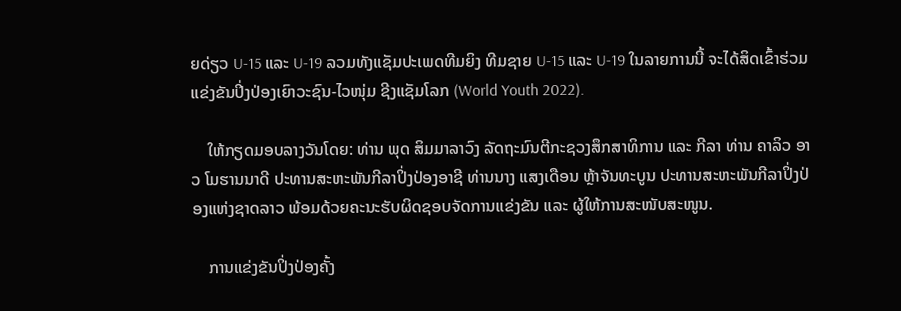ຍດ່ຽວ U-15 ແລະ U-19 ລວມທັງແຊັມປະເພດທີມຍິງ ທີມຊາຍ U-15 ແລະ U-19 ໃນລາຍການນີ້ ຈະໄດ້ສິດເຂົ້າຮ່ວມແຂ່ງຂັນປິ່ງປ່ອງເຍົາວະຊົນ-ໄວໜຸ່ມ ຊີງແຊັມໂລກ (World Youth 2022).

    ໃຫ້ກຽດມອບລາງວັນໂດຍ: ທ່ານ ພຸດ ສິມມາລາວົງ ລັດຖະມົນຕີກະຊວງສຶກສາທິການ ແລະ ກີລາ ທ່ານ ຄາລິວ ອາວ ໂມຮານນາດີ ປະທານສະຫະພັນກີລາປິ່ງປ່ອງອາຊີ ທ່ານນາງ ແສງເດືອນ ຫຼ້າຈັນທະບູນ ປະທານສະຫະພັນກີລາປິ່ງປ່ອງແຫ່ງຊາດລາວ ພ້ອມດ້ວຍຄະນະຮັບຜິດຊອບຈັດການແຂ່ງຂັນ ແລະ ຜູ້ໃຫ້ການສະໜັບສະໜູນ.

    ການແຂ່ງຂັນປິ່ງປ່ອງຄັ້ງ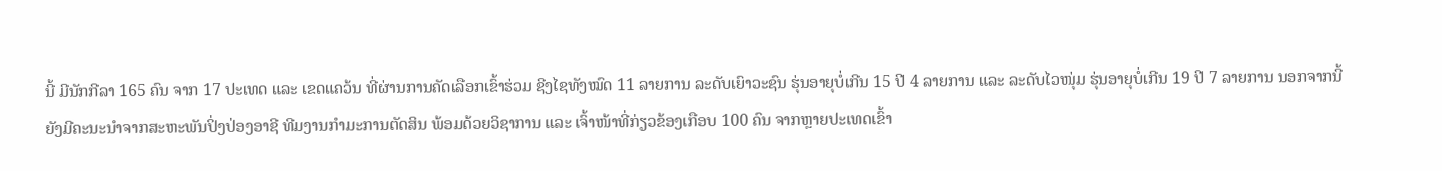ນີ້ ມີນັກກີລາ 165 ຄົນ ຈາກ 17 ປະເທດ ແລະ ເຂດແຄວ້ນ ທີ່ຜ່ານການຄັດເລືອກເຂົ້າຮ່ວມ ຊີງໄຊທັງໝົດ 11 ລາຍການ ລະດັບເຍົາວະຊົນ ຮຸ່ນອາຍຸບໍ່ເກີນ 15 ປີ 4 ລາຍການ ແລະ ລະດັບໄວໜຸ່ມ ຮຸ່ນອາຍຸບໍ່ເກີນ 19 ປີ 7 ລາຍການ ນອກຈາກນີ້ ຍັງມີຄະນະນຳຈາກສະຫະພັນປິ່ງປ່ອງອາຊີ ທີມງານກຳມະການຕັດສິນ ພ້ອມດ້ວຍວິຊາການ ແລະ ເຈົ້າໜ້າທີ່ກ່ຽວຂ້ອງເກືອບ 100 ຄົນ ຈາກຫຼາຍປະເທດເຂົ້າ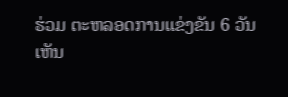ຮ່ວມ ຕະຫລອດການແຂ່ງຂັນ 6 ວັນ ເຫັນ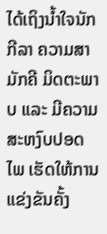ໄດ້ເຖິງນໍ້າໃຈນັກກີລາ ຄວາມສາມັກຄີ ມິດຕະພາບ ແລະ ມີຄວາມສະຫງົບປອດໄພ ເຮັດໃຫ້ການແຂ່ງຂັນຄັ້ງ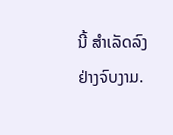ນີ້ ສຳເລັດລົງຢ່າງຈົບງາມ.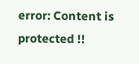error: Content is protected !!